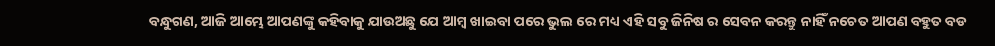ବନ୍ଧୁଗଣ, ଆଜି ଆମ୍ଭେ ଆପଣଙ୍କୁ କହିବାକୁ ଯାଉଅଛୁ ଯେ ଆମ୍ବ ଖାଇବା ପରେ ଭୁଲ ରେ ମଧ୍ୟ ଏହି ସବୁ ଜିନିଷ ର ସେବନ କରନ୍ତୁ ନାହିଁ ନଚେତ ଆପଣ ବହୁତ ବଡ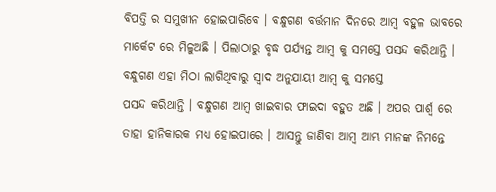ବିପତ୍ତି ର ସମୁଖୀନ ହୋଇପାରିବେ । ବନ୍ଧୁଗଣ ବର୍ତ୍ତମାନ ଦିନରେ ଆମ୍ବ ବହୁଳ ଭାବରେ ମାର୍କେଟ ରେ ମିଳୁଅଛି । ପିଲାଠାରୁ ବୃଦ୍ଧ ପର୍ଯ୍ୟନ୍ତ ଆମ୍ବ କୁ ସମସ୍ତେ ପସନ୍ଦ କରିଥାନ୍ତି । ବନ୍ଧୁଗଣ ଏହା ମିଠା ଲାଗିଥିବାରୁ ସ୍ଵାଦ ଅନୁଯାୟୀ ଆମ୍ବ କୁ ସମସ୍ତେ
ପସନ୍ଦ କରିଥାନ୍ତି । ବନ୍ଧୁଗଣ ଆମ୍ବ ଖାଇବାର ଫାଇଦା ବହୁତ ଅଛି । ଅପର ପାର୍ଶ୍ଵ ରେ ତାହା ହାନିକାରକ ମଧ୍ୟ ହୋଇପାରେ । ଆସନ୍ତୁ ଜାଣିବା ଆମ୍ବ ଆମ୍ଭ ମାନଙ୍କ ନିମନ୍ତେ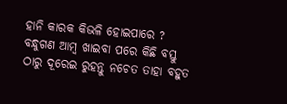ହାନି କାରକ କିଭଳି ହୋଇପାରେ ? ବନ୍ଧୁଗଣ ଆମ୍ବ ଖାଇବା ପରେ କିଛି ବସ୍ତୁ ଠାରୁ ଦୂରେଇ ରୁହନ୍ତୁ ନଚେତ ତାହା ବହୁତ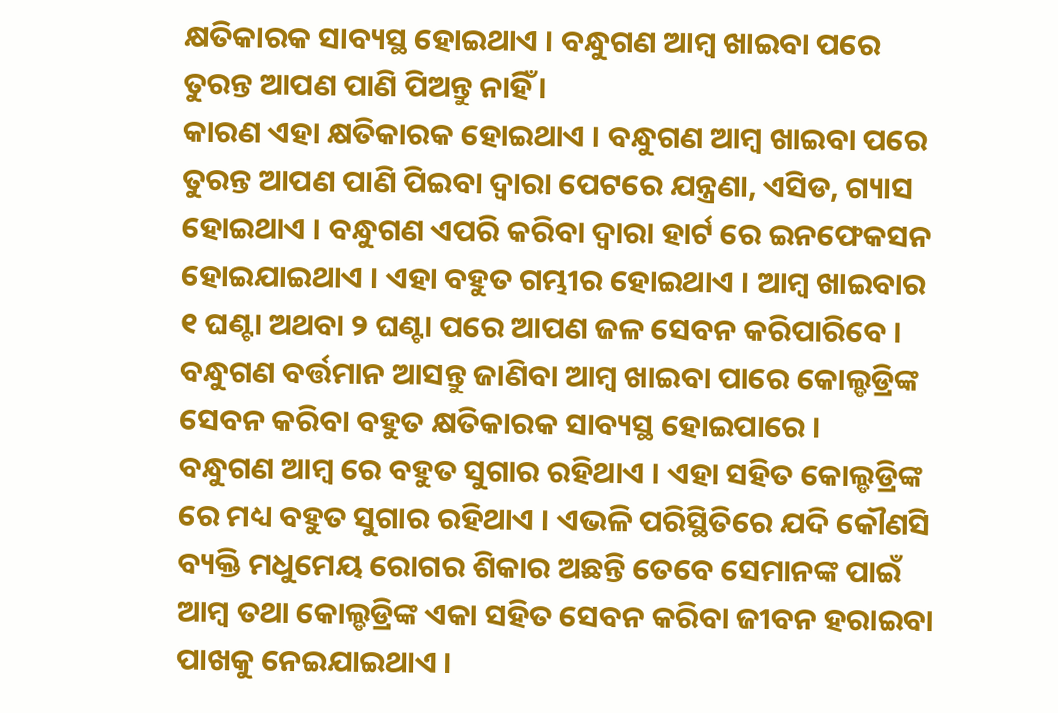କ୍ଷତିକାରକ ସାବ୍ୟସ୍ଥ ହୋଇଥାଏ । ବନ୍ଧୁଗଣ ଆମ୍ବ ଖାଇବା ପରେ ତୁରନ୍ତ ଆପଣ ପାଣି ପିଅନ୍ତୁ ନାହିଁ ।
କାରଣ ଏହା କ୍ଷତିକାରକ ହୋଇଥାଏ । ବନ୍ଧୁଗଣ ଆମ୍ବ ଖାଇବା ପରେ ତୁରନ୍ତ ଆପଣ ପାଣି ପିଇବା ଦ୍ଵାରା ପେଟରେ ଯନ୍ତ୍ରଣା, ଏସିଡ, ଗ୍ୟାସ ହୋଇଥାଏ । ବନ୍ଧୁଗଣ ଏପରି କରିବା ଦ୍ଵାରା ହାର୍ଟ ରେ ଇନଫେକସନ ହୋଇଯାଇଥାଏ । ଏହା ବହୁତ ଗମ୍ଭୀର ହୋଇଥାଏ । ଆମ୍ବ ଖାଇବାର ୧ ଘଣ୍ଟା ଅଥବା ୨ ଘଣ୍ଟା ପରେ ଆପଣ ଜଳ ସେବନ କରିପାରିବେ । ବନ୍ଧୁଗଣ ବର୍ତ୍ତମାନ ଆସନ୍ତୁ ଜାଣିବା ଆମ୍ବ ଖାଇବା ପାରେ କୋଲ୍ଡଡ୍ରିଙ୍କ ସେବନ କରିବା ବହୁତ କ୍ଷତିକାରକ ସାବ୍ୟସ୍ଥ ହୋଇପାରେ ।
ବନ୍ଧୁଗଣ ଆମ୍ବ ରେ ବହୁତ ସୁଗାର ରହିଥାଏ । ଏହା ସହିତ କୋଲ୍ଡଡ୍ରିଙ୍କ ରେ ମଧ୍ୟ ବହୁତ ସୁଗାର ରହିଥାଏ । ଏଭଳି ପରିସ୍ଥିତିରେ ଯଦି କୌଣସି ବ୍ୟକ୍ତି ମଧୁମେୟ ରୋଗର ଶିକାର ଅଛନ୍ତି ତେବେ ସେମାନଙ୍କ ପାଇଁ ଆମ୍ବ ତଥା କୋଲ୍ଡଡ୍ରିଙ୍କ ଏକା ସହିତ ସେବନ କରିବା ଜୀବନ ହରାଇବା ପାଖକୁ ନେଇଯାଇଥାଏ ।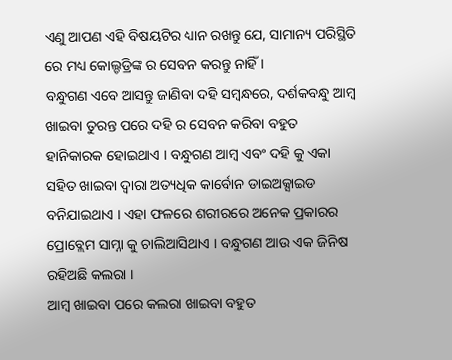ଏଣୁ ଆପଣ ଏହି ବିଷୟଟିର ଧ୍ୟାନ ରଖନ୍ତୁ ଯେ, ସାମାନ୍ୟ ପରିସ୍ଥିତି ରେ ମଧ୍ୟ କୋଲ୍ଡଡ୍ରିଙ୍କ ର ସେବନ କରନ୍ତୁ ନାହିଁ ।
ବନ୍ଧୁଗଣ ଏବେ ଆସନ୍ତୁ ଜାଣିବା ଦହି ସମ୍ବନ୍ଧରେ, ଦର୍ଶକବନ୍ଧୁ ଆମ୍ବ ଖାଇବା ତୁରନ୍ତ ପରେ ଦହି ର ସେବନ କରିବା ବହୁତ ହାନିକାରକ ହୋଇଥାଏ । ବନ୍ଧୁଗଣ ଆମ୍ବ ଏବଂ ଦହି କୁ ଏକା ସହିତ ଖାଇବା ଦ୍ଵାରା ଅତ୍ୟଧିକ କାର୍ବୋନ ଡାଇଅକ୍ସାଇଡ ବନିଯାଇଥାଏ । ଏହା ଫଳରେ ଶରୀରରେ ଅନେକ ପ୍ରକାରର ପ୍ରୋବ୍ଲେମ ସାମ୍ନା କୁ ଚାଲିଆସିଥାଏ । ବନ୍ଧୁଗଣ ଆଉ ଏକ ଜିନିଷ ରହିଅଛି କଲରା ।
ଆମ୍ବ ଖାଇବା ପରେ କଲରା ଖାଇବା ବହୁତ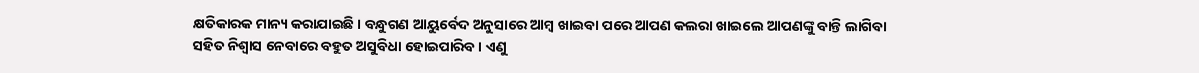କ୍ଷତିକାରକ ମାନ୍ୟ କରାଯାଇଛି । ବନ୍ଧୁଗଣ ଆୟୁର୍ବେଦ ଅନୁସାରେ ଆମ୍ବ ଖାଇବା ପରେ ଆପଣ କଲରା ଖାଇଲେ ଆପଣଙ୍କୁ ବାନ୍ତି ଲାଗିବା ସହିତ ନିଶ୍ଵାସ ନେବାରେ ବହୁତ ଅସୁବିଧା ହୋଇପାରିବ । ଏଣୁ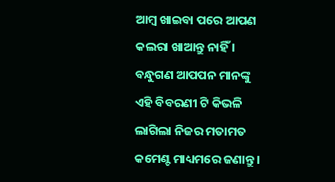ଆମ୍ବ ଖାଇବା ପରେ ଆପଣ କଲରା ଖାଆନ୍ତୁ ନାହିଁ । ବନ୍ଧୁଗଣ ଆପପନ ମାନଙ୍କୁ ଏହି ବିବରଣୀ ଟି କିଭଳି ଲାଗିଲା ନିଜର ମତାମତ କମେଣ୍ଟ ମାଧ୍ୟମରେ ଜଣାନ୍ତୁ ।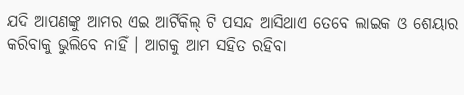ଯଦି ଆପଣଙ୍କୁ ଆମର ଏଇ ଆର୍ଟିକିଲ୍ ଟି ପସନ୍ଦ ଆସିଥାଏ ତେବେ ଲାଇକ ଓ ଶେୟାର କରିବାକୁ ଭୁଲିବେ ନାହିଁ । ଆଗକୁ ଆମ ସହିତ ରହିବା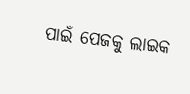ପାଇଁ ପେଜକୁ ଲାଇକ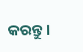କରନ୍ତୁ ।